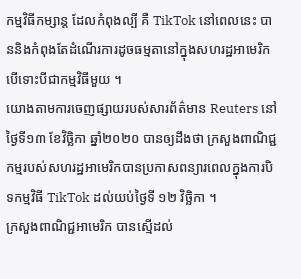កម្មវិធីកម្សាន្ត ដែលកំពុងល្បី គឺ TikTok នៅពេលនេះ បាននិងកំពុងតែដំណើរការដូចធម្មតានៅក្នុងសហរដ្ឋអាមេរិក បើទោះបីជាកម្មវិធីមួយ ។
យោងតាមការចេញផ្សាយរបស់សារព័ត៌មាន Reuters នៅថ្ងៃទី១៣ ខែវិច្ឆិកា ឆ្នាំ២០២០ បានឲ្យដឹងថា ក្រសួងពាណិជ្ជកម្មរបស់សហរដ្ឋអាមេរិកបានប្រកាសពន្យារពេលក្នុងការបិទកម្មវិធី TikTok ដល់យប់ថ្ងៃទី ១២ វិច្ឆិកា ។
ក្រសួងពាណិជ្ជអាមេរិក បានស្មើដល់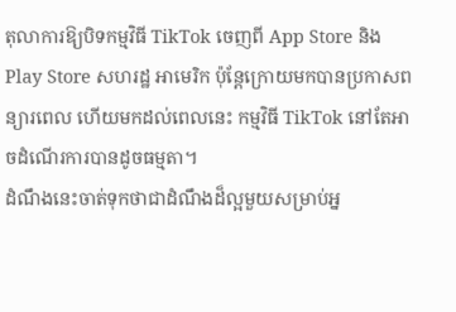តុលាការឱ្យបិទកម្មវិធី TikTok ចេញពី App Store និង Play Store សហរដ្ឋ អាមេរិក ប៉ុន្តែក្រោយមកបានប្រកាសពន្យារពេល ហើយមកដល់ពេលនេះ កម្មវិធី TikTok នៅតែអាចដំណើរការបានដូចធម្មតា។
ដំណឹងនេះចាត់ទុកថាជាដំណឹងដ៏ល្អមួយសម្រាប់អ្ន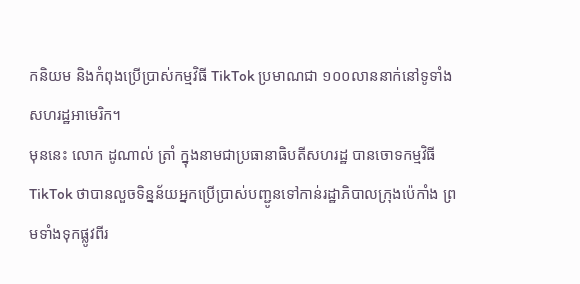កនិយម និងកំពុងប្រើប្រាស់កម្មវិធី TikTok ប្រមាណជា ១០០លាននាក់នៅទូទាំងសហរដ្ឋអាមេរិក។
មុននេះ លោក ដូណាល់ ត្រាំ ក្នុងនាមជាប្រធានាធិបតីសហរដ្ឋ បានចោទកម្មវិធី TikTok ថាបានលួចទិន្នន័យអ្នកប្រើប្រាស់បញ្ជូនទៅកាន់រដ្ឋាភិបាលក្រុងប៉េកាំង ព្រមទាំងទុកផ្លូវពីរ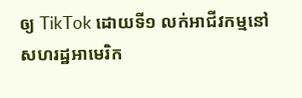ឲ្យ TikTok ដោយទី១ លក់អាជីវកម្មនៅសហរដ្ឋអាមេរិក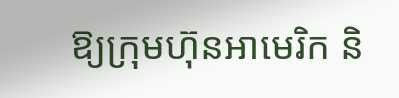ឱ្យក្រុមហ៊ុនអាមេរិក និ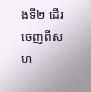ងទី២ ដើរចេញពីសហ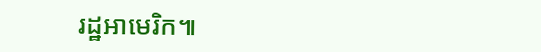រដ្ឋអាមេរិក៕